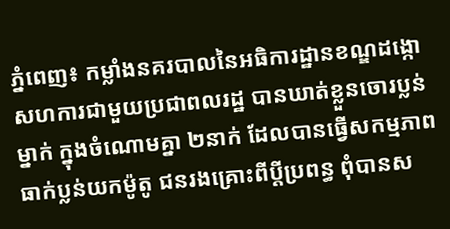ភ្នំពេញ៖ កម្លាំងនគរបាលនៃអធិការដ្ឋានខណ្ឌដង្កោ សហការជាមួយប្រជាពលរដ្ឋ បានឃាត់ខ្លួនចោរប្លន់ម្នាក់ ក្នុងចំណោមគ្នា ២នាក់ ដែលបានធ្វើសកម្មភាពធាក់ប្លន់យកម៉ូតូ ជនរងគ្រោះពីប្ដីប្រពន្ធ ពុំបានស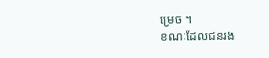ម្រេច ។
ខណៈដែលជនរង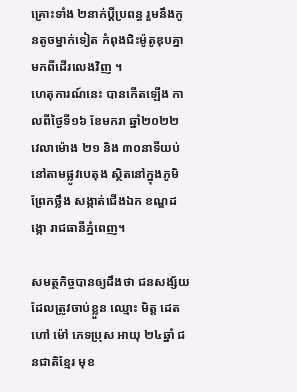គ្រោះទាំង ២នាក់ប្ដីប្រពន្ធ រួមនឹងកូនតូចម្នាក់ទៀត កំពុងជិះម៉ូតូឌុបគ្នា មកពីដើរលេងវិញ ។
ហេតុការណ៍នេះ បានកើតឡើង កាលពីថ្ងៃទី១៦ ខែមករា ឆ្នាំ២០២២ វេលាម៉ោង ២១ និង ៣០នាទីយប់ នៅតាមផ្លូវបេតុង ស្ថិតនៅក្នុងភូមិព្រែកថ្លឹង សង្កាត់ជើងឯក ខណ្ឌដង្កោ រាជធានីភ្នំពេញ។

សមត្ថកិច្ចបានឲ្យដឹងថា ជនសង្ស័យ ដែលត្រូវចាប់ខ្លួន ឈ្មោះ មិត្ត ដេត ហៅ ម៉ៅ ភេទប្រុស អាយុ ២៤ឆ្នាំ ជនជាតិខ្មែរ មុខ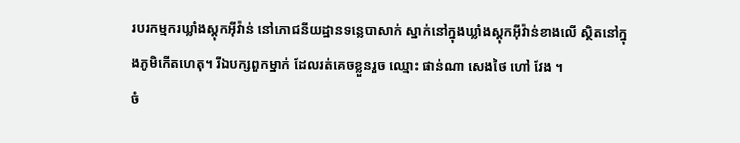របរកម្មករឃ្លាំងស្ដុកអ៊ីវ៉ាន់ នៅភោជនីយដ្ឋានទន្លេបាសាក់ ស្នាក់នៅក្នុងឃ្លាំងស្តុកអ៊ីវ៉ាន់ខាងលើ ស្ថិតនៅក្នុងភូមិកើតហេតុ។ រីឯបក្សពួកម្នាក់ ដែលរត់គេចខ្លួនរួច ឈ្មោះ ផាន់ណា សេងថៃ ហៅ វែង ។
ចំ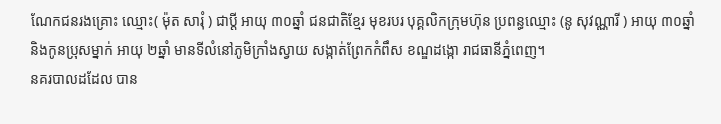ណែកជនរងគ្រោះ ឈ្មោះ( ម៉ុត សារុំ ) ជាប្ដី អាយុ ៣០ឆ្នាំ ជនជាតិខ្មែរ មុខរបរ បុគ្គលិកក្រុមហ៊ុន ប្រពន្ធឈ្មោះ (នូ សុវណ្ណារី ) អាយុ ៣០ឆ្នាំ និងកូនប្រុសម្នាក់ អាយុ ២ឆ្នាំ មានទីលំនៅភូមិក្រាំងស្វាយ សង្កាត់ព្រែកកំពឹស ខណ្ឌដង្កោ រាជធានីភ្នំពេញ។
នគរបាលដដែល បាន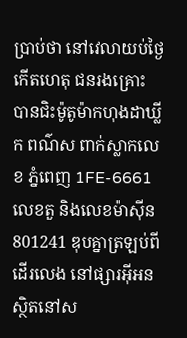ប្រាប់ថា នៅវេលាយប់ថ្ងៃកើតហេតុ ជនរងគ្រោះ បានជិះម៉ូតូម៉ាកហុងដាឃ្លីក ពណ៌ស ពាក់ស្លាកលេខ ភ្នំពេញ 1FE-6661 លេខតួ និងលេខម៉ាស៊ីន 801241 ឌុបគ្នាត្រឡប់ពីដើរលេង នៅផ្សារអ៊ីអន ស្ថិតនៅស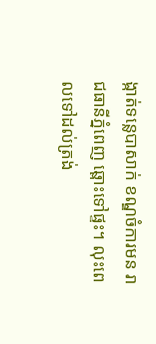ង្កាត់ទន្លេបាសាក់ ខណ្ឌចំការមន រាជធានីភ្នំពេញ ឆ្ពោះទៅផ្ទះ។ លុះពេលទៅដល់ត្រង់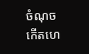ចំណុចកើតហេ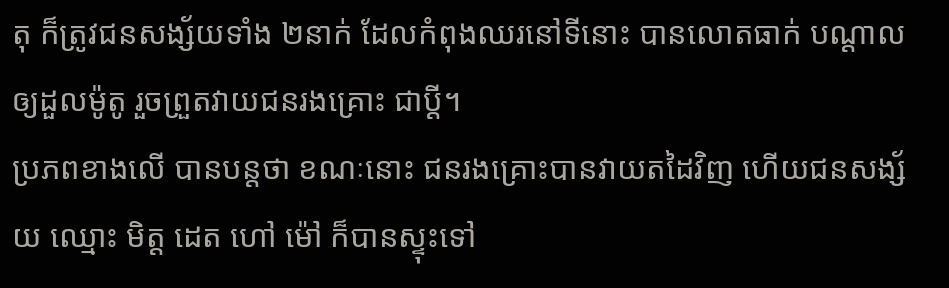តុ ក៏ត្រូវជនសង្ស័យទាំង ២នាក់ ដែលកំពុងឈរនៅទីនោះ បានលោតធាក់ បណ្ដាលឲ្យដួលម៉ូតូ រួចព្រួតវាយជនរងគ្រោះ ជាប្ដី។
ប្រភពខាងលើ បានបន្តថា ខណៈនោះ ជនរងគ្រោះបានវាយតដៃវិញ ហើយជនសង្ស័យ ឈ្មោះ មិត្ត ដេត ហៅ ម៉ៅ ក៏បានស្ទុះទៅ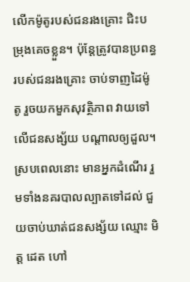លើកម៉ូតូរបស់ជនរងគ្រោះ ជិះបម្រុងគេចខ្លួន។ ប៉ុន្តែត្រូវបានប្រពន្ធរបស់ជនរងគ្រោះ ចាប់ទាញដៃម៉ូតូ រួចយកមួកសុវត្ថិភាព វាយទៅលើជនសង្ស័យ បណ្តាលឲ្យដួល។ ស្របពេលនោះ មានអ្នកដំណើរ រួមទាំងនគរបាលល្បាតទៅដល់ ជួយចាប់ឃាត់ជនសង្ស័យ ឈ្មោះ មិត្ត ដេត ហៅ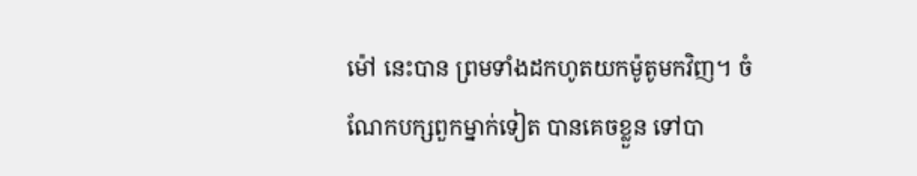ម៉ៅ នេះបាន ព្រមទាំងដកហូតយកម៉ូតូមកវិញ។ ចំណែកបក្សពួកម្នាក់ទៀត បានគេចខ្លួន ទៅបា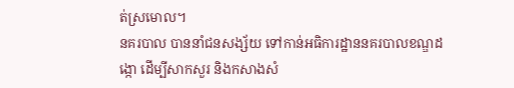ត់ស្រមោល។
នគរបាល បាននាំជនសង្ស័យ ទៅកាន់អធិការដ្ឋាននគរបាលខណ្ឌដង្កោ ដើម្បីសាកសួរ និងកសាងសំ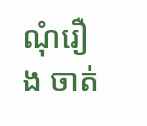ណុំរឿង ចាត់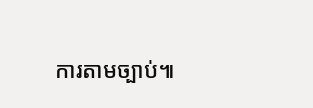ការតាមច្បាប់៕